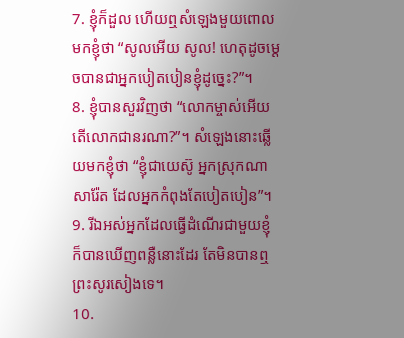7. ខ្ញុំក៏ដួល ហើយឮសំឡេងមួយពោលមកខ្ញុំថា “សូលអើយ សូល! ហេតុដូចម្ដេចបានជាអ្នកបៀតបៀនខ្ញុំដូច្នេះ?”។
8. ខ្ញុំបានសួរវិញថា “លោកម្ចាស់អើយ តើលោកជានរណា?”។ សំឡេងនោះឆ្លើយមកខ្ញុំថា “ខ្ញុំជាយេស៊ូ អ្នកស្រុកណាសារ៉ែត ដែលអ្នកកំពុងតែបៀតបៀន”។
9. រីឯអស់អ្នកដែលធ្វើដំណើរជាមួយខ្ញុំ ក៏បានឃើញពន្លឺនោះដែរ តែមិនបានឮព្រះសូរសៀងទេ។
10.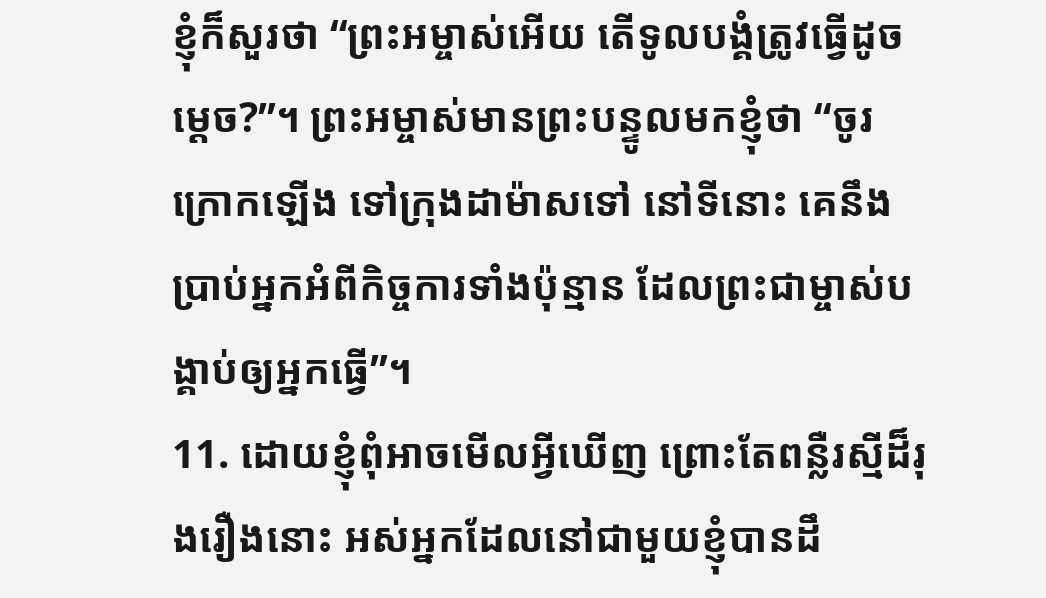ខ្ញុំក៏សួរថា “ព្រះអម្ចាស់អើយ តើទូលបង្គំត្រូវធ្វើដូចម្ដេច?”។ ព្រះអម្ចាស់មានព្រះបន្ទូលមកខ្ញុំថា “ចូរក្រោកឡើង ទៅក្រុងដាម៉ាសទៅ នៅទីនោះ គេនឹងប្រាប់អ្នកអំពីកិច្ចការទាំងប៉ុន្មាន ដែលព្រះជាម្ចាស់បង្គាប់ឲ្យអ្នកធ្វើ”។
11. ដោយខ្ញុំពុំអាចមើលអ្វីឃើញ ព្រោះតែពន្លឺរស្មីដ៏រុងរឿងនោះ អស់អ្នកដែលនៅជាមួយខ្ញុំបានដឹ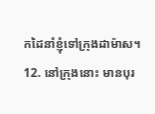កដៃនាំខ្ញុំទៅក្រុងដាម៉ាស។
12. នៅក្រុងនោះ មានបុរ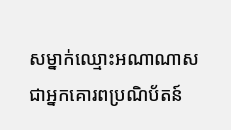សម្នាក់ឈ្មោះអណាណាស ជាអ្នកគោរពប្រណិប័តន៍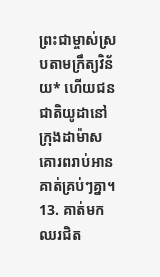ព្រះជាម្ចាស់ស្របតាមក្រឹត្យវិន័យ* ហើយជនជាតិយូដានៅក្រុងដាម៉ាសគោរពរាប់អានគាត់គ្រប់ៗគ្នា។
13. គាត់មកឈរជិត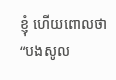ខ្ញុំ ហើយពោលថា “បងសូល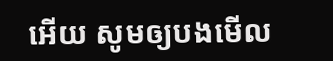អើយ សូមឲ្យបងមើល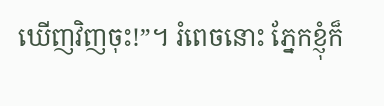ឃើញវិញចុះ!”។ រំពេចនោះ ភ្នែកខ្ញុំក៏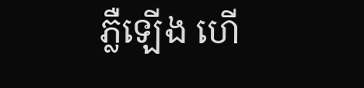ភ្លឺឡើង ហើ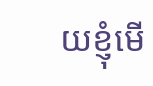យខ្ញុំមើ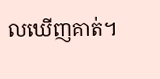លឃើញគាត់។